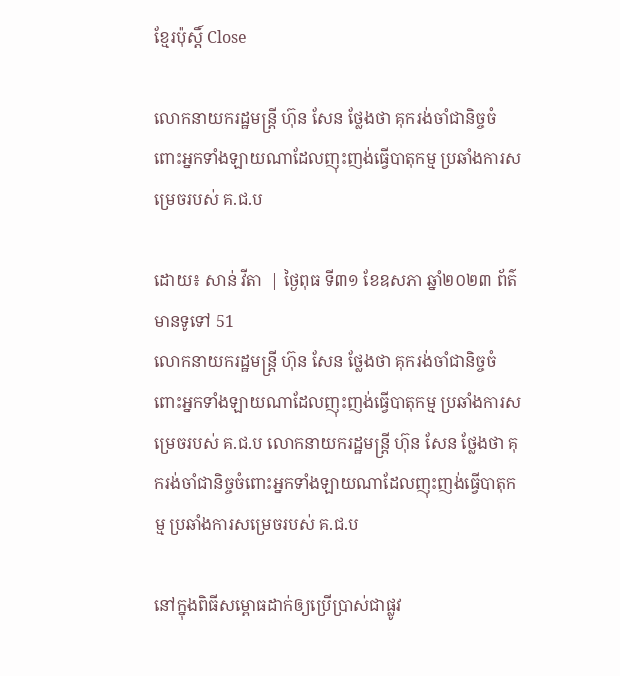ខ្មែរប៉ុស្ដិ៍ Close

លោកនាយករដ្ឋមន្ត្រី ហ៊ុន សែន ថ្លែងថា គុករង់ចាំជានិច្ចចំពោះអ្នកទាំងឡាយណាដែលញុះញង់ធ្វើបាតុកម្ម ប្រឆាំងការសម្រេចរបស់ គ.ជ.ប

ដោយ៖ សាន់ វីតា  | ថ្ងៃពុធ ទី៣១ ខែឧសភា ឆ្នាំ២០២៣ ព័ត៌មានទូទៅ 51
លោកនាយករដ្ឋមន្ត្រី ហ៊ុន សែន ថ្លែងថា គុករង់ចាំជានិច្ចចំពោះអ្នកទាំងឡាយណាដែលញុះញង់ធ្វើបាតុកម្ម ប្រឆាំងការសម្រេចរបស់ គ.ជ.ប លោកនាយករដ្ឋមន្ត្រី ហ៊ុន សែន ថ្លែងថា គុករង់ចាំជានិច្ចចំពោះអ្នកទាំងឡាយណាដែលញុះញង់ធ្វើបាតុកម្ម ប្រឆាំងការសម្រេចរបស់ គ.ជ.ប

នៅក្នុងពិធីសម្ពោធដាក់ឲ្យប្រើប្រាស់ជាផ្លូវ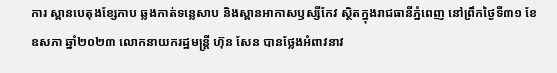ការ ស្ពានបេតុងខ្សែកាប ឆ្លងកាត់ទន្លេសាប និងស្ពានអាកាសឫស្សីកែវ ស្ថិតក្នុងរាជធានីភ្នំពេញ នៅព្រឹកថ្ងៃទី៣១ ខែឧសភា ឆ្នាំ២០២៣ លោកនាយករដ្ឋមន្ត្រី ហ៊ុន សែន បានថ្លែងអំពាវនាវ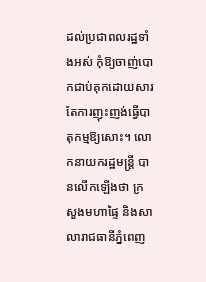ដល់ប្រជាពលរដ្ឋទាំងអស់ កុំឱ្យចាញ់បោកជាប់គុកដោយសារតែការញុះញង់ធ្វើបាតុកម្មឱ្យសោះ។ លោកនាយករដ្ឋមន្ត្រី បានលើកឡើងថា ក្រសួងមហាផ្ទៃ និងសាលារាជធានីភ្នំពេញ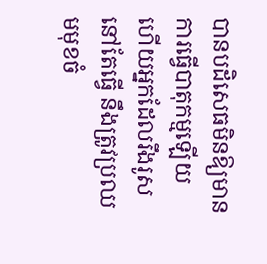បានបដិសេធមិនឱ្យមានការធ្វើបាតុកម្មឡើយ ហើយអ្នកដែលរឹងរូសនៅតែធ្វើ នឹងត្រូវប្រឈមមុខចំ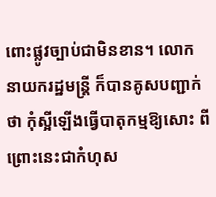ពោះផ្លូវច្បាប់ជាមិនខាន។ លោកនាយករដ្ឋមន្ត្រី ក៏បានគូសបញ្ជាក់ថា កុំស្អីឡើងធ្វើបាតុកម្មឱ្យសោះ ពីព្រោះនេះជាកំហុស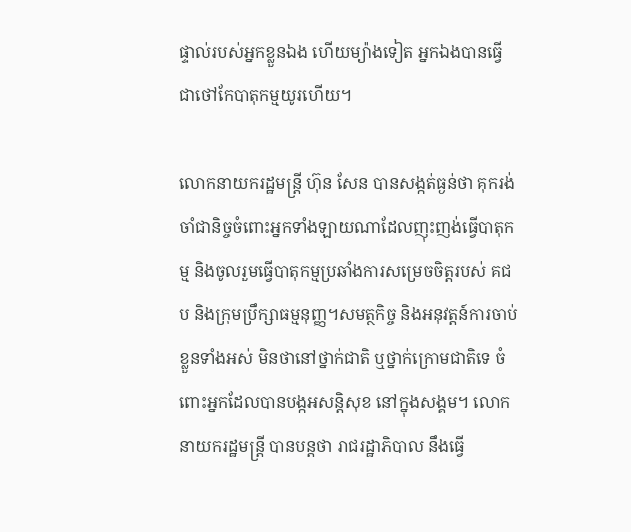ផ្ទាល់របស់អ្នកខ្លួនឯង ហើយម្យ៉ាងទៀត អ្នកឯងបានធ្វើជាថៅកែបាតុកម្មយូរហើយ។

លោកនាយករដ្ឋមន្ត្រី ហ៊ុន សែន បានសង្កត់ធ្ងន់ថា គុករង់ចាំជានិច្ចចំពោះអ្នកទាំងឡាយណាដែលញុះញង់ធ្វើបាតុកម្ម និងចូលរួមធ្វើបាតុកម្មប្រឆាំងការសម្រេចចិត្តរបស់ គជប និងក្រុមប្រឹក្សាធម្មនុញ្ញ។សមត្ថកិច្ច និងអនុវត្តន៍ការចាប់ខ្លួនទាំងអស់ មិនថានៅថ្នាក់ជាតិ ឬថ្នាក់ក្រោមជាតិទេ ចំពោះអ្នកដែលបានបង្កអសន្តិសុខ នៅក្នុងសង្គម។ លោកនាយករដ្ឋមន្ត្រី បានបន្តថា រាជរដ្ឋាភិបាល នឹងធ្វើ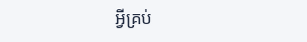អ្វីគ្រប់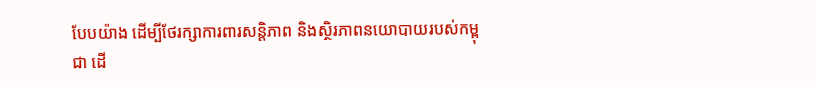បែបយ៉ាង ដើម្បីថែរក្សាការពារសន្តិភាព និងស្ថិរភាពនយោបាយរបស់កម្ពុជា ដើ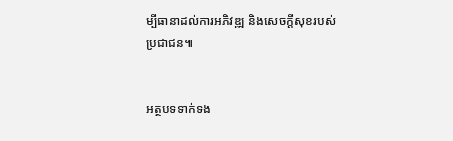ម្បីធានាដល់ការអភិវឌ្ឍ និងសេចក្តីសុខរបស់ប្រជាជន៕


អត្ថបទទាក់ទង